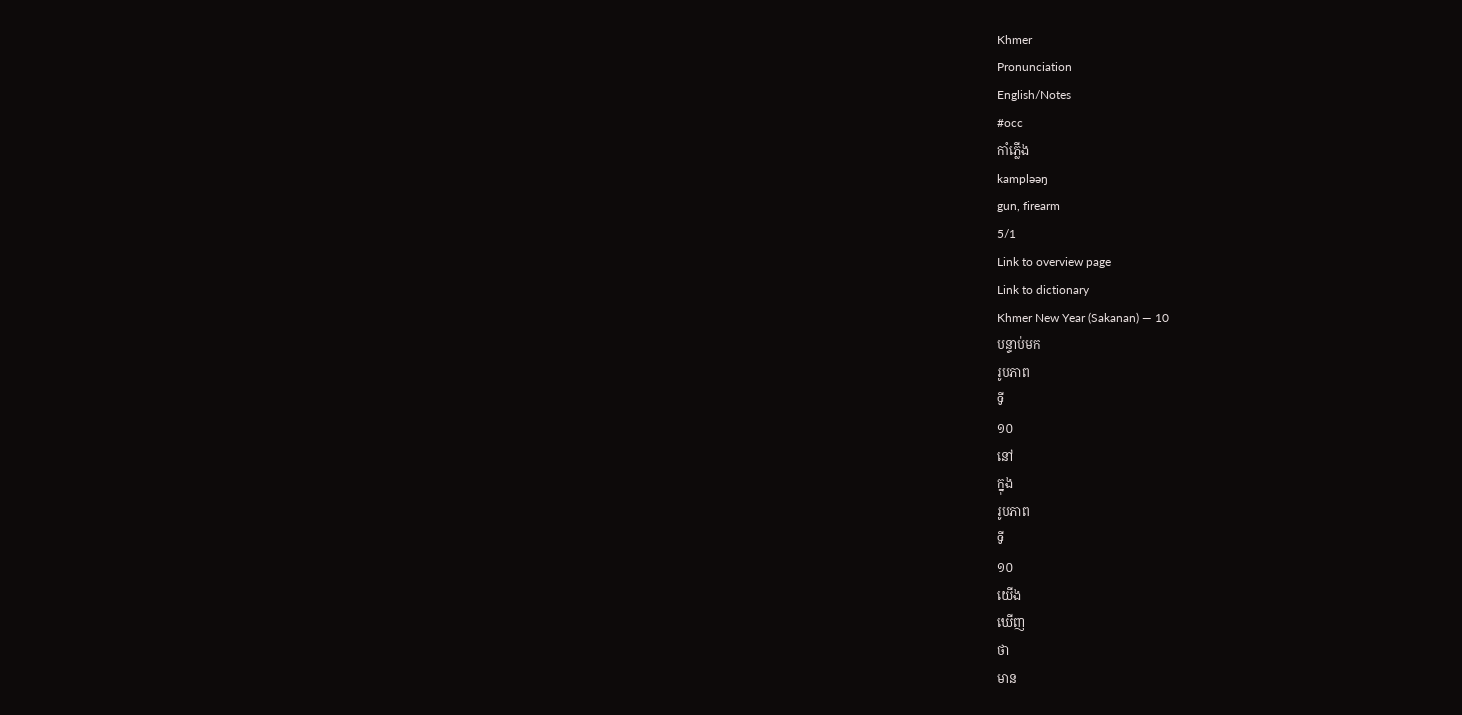Khmer
Pronunciation
English/Notes
#occ
កាំភ្លើង
kampləəŋ
gun, firearm
5/1
Link to overview page
Link to dictionary
Khmer New Year (Sakanan) — 10
បន្ទាប់មក
រូបភាព
ទី
១០
នៅ
ក្នុង
រូបភាព
ទី
១០
យើង
ឃើញ
ថា
មាន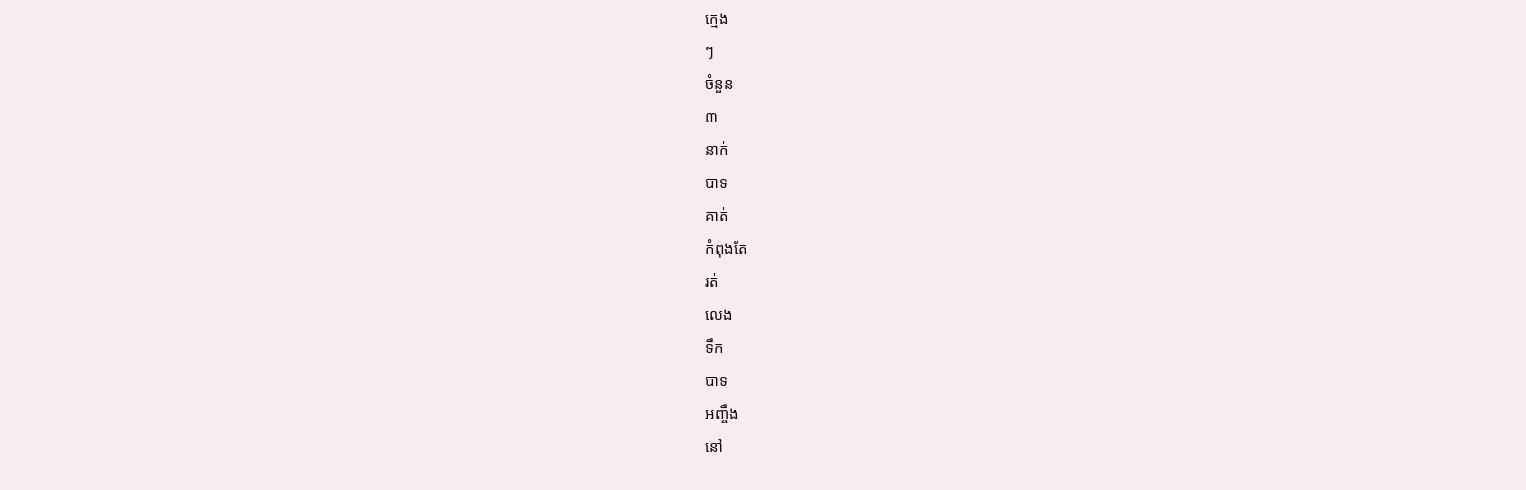ក្មេង
ៗ
ចំនួន
៣
នាក់
បាទ
គាត់
កំពុងតែ
រត់
លេង
ទឹក
បាទ
អញ្ចឹង
នៅ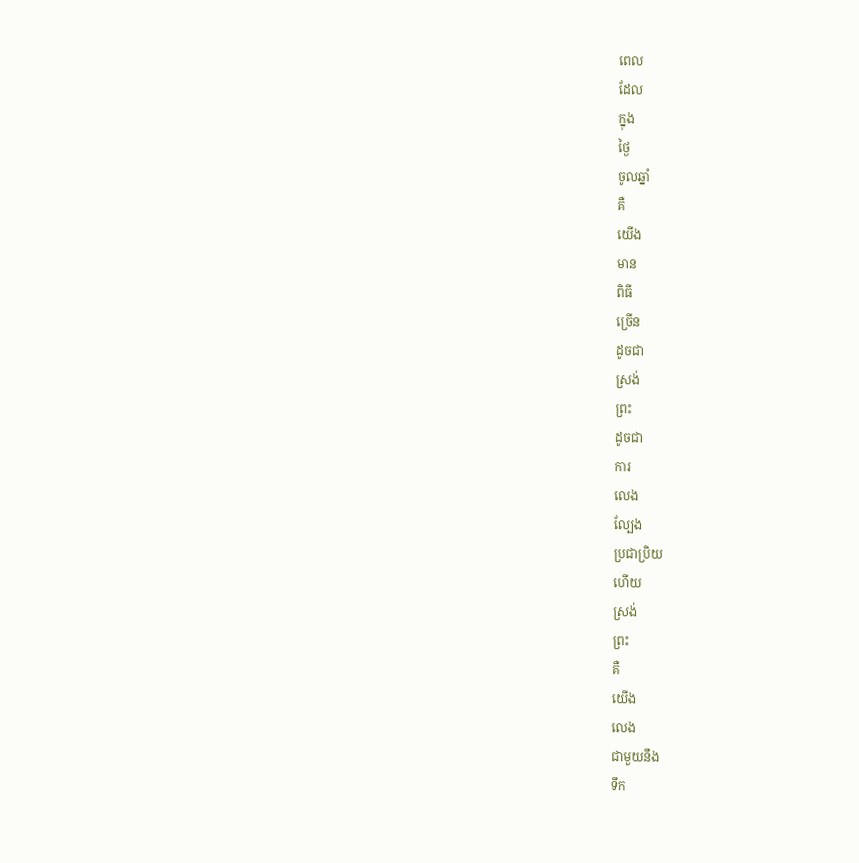ពេល
ដែល
ក្នុង
ថ្ងៃ
ចូលឆ្នាំ
គឺ
យើង
មាន
ពិធី
ច្រើន
ដូចជា
ស្រង់
ព្រះ
ដូចជា
ការ
លេង
ល្បែង
ប្រជាប្រិយ
ហើយ
ស្រង់
ព្រះ
គឺ
យើង
លេង
ជាមួយនឹង
ទឹក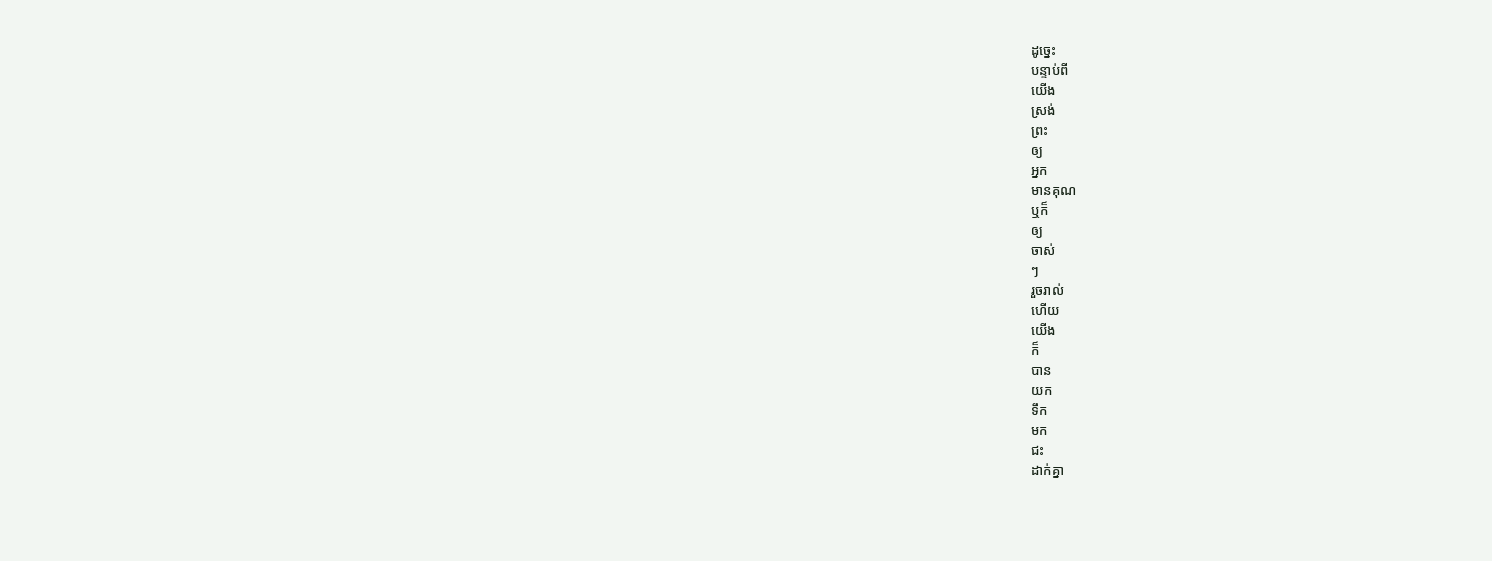ដូច្នេះ
បន្ទាប់ពី
យើង
ស្រង់
ព្រះ
ឲ្យ
អ្នក
មានគុណ
ឬក៏
ឲ្យ
ចាស់
ៗ
រួចរាល់
ហើយ
យើង
ក៏
បាន
យក
ទឹក
មក
ជះ
ដាក់គ្នា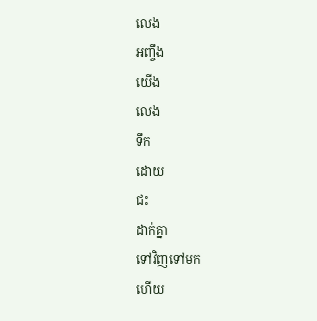លេង
អញ្ចឹង
យើង
លេង
ទឹក
ដោយ
ជះ
ដាក់គ្នា
ទៅវិញទៅមក
ហើយ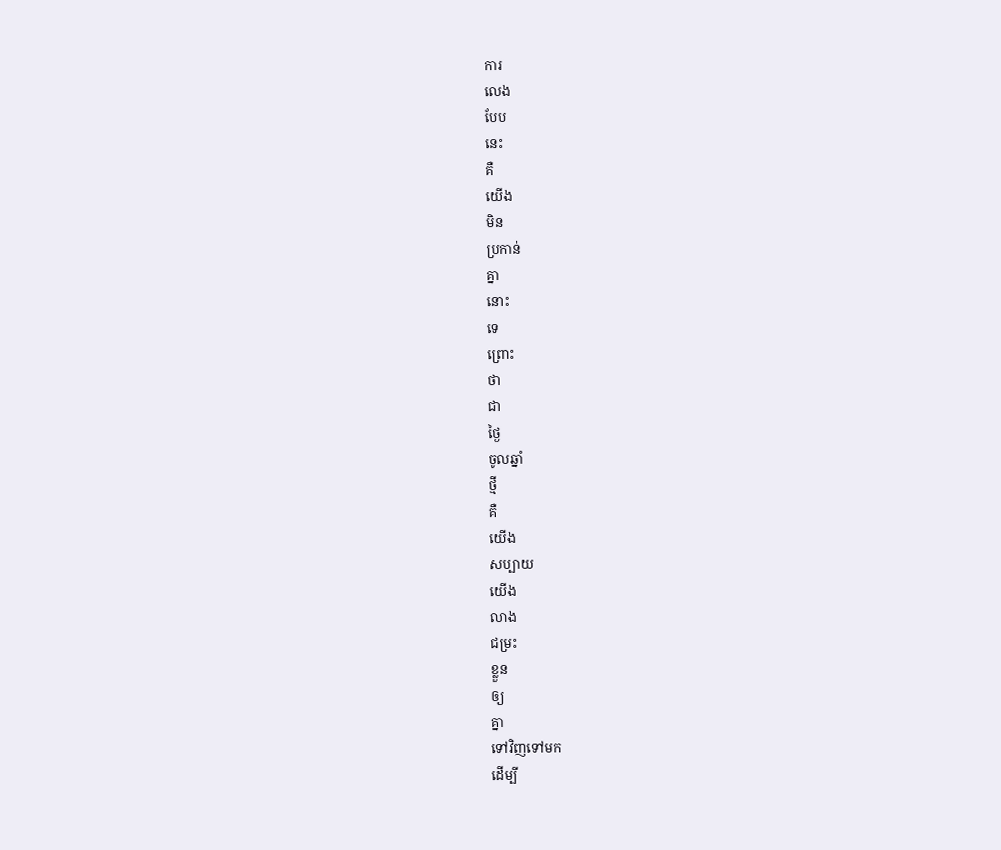ការ
លេង
បែប
នេះ
គឺ
យើង
មិន
ប្រកាន់
គ្នា
នោះ
ទេ
ព្រោះ
ថា
ជា
ថ្ងៃ
ចូលឆ្នាំ
ថ្មី
គឺ
យើង
សប្បាយ
យើង
លាង
ជម្រះ
ខ្លួន
ឲ្យ
គ្នា
ទៅវិញទៅមក
ដើម្បី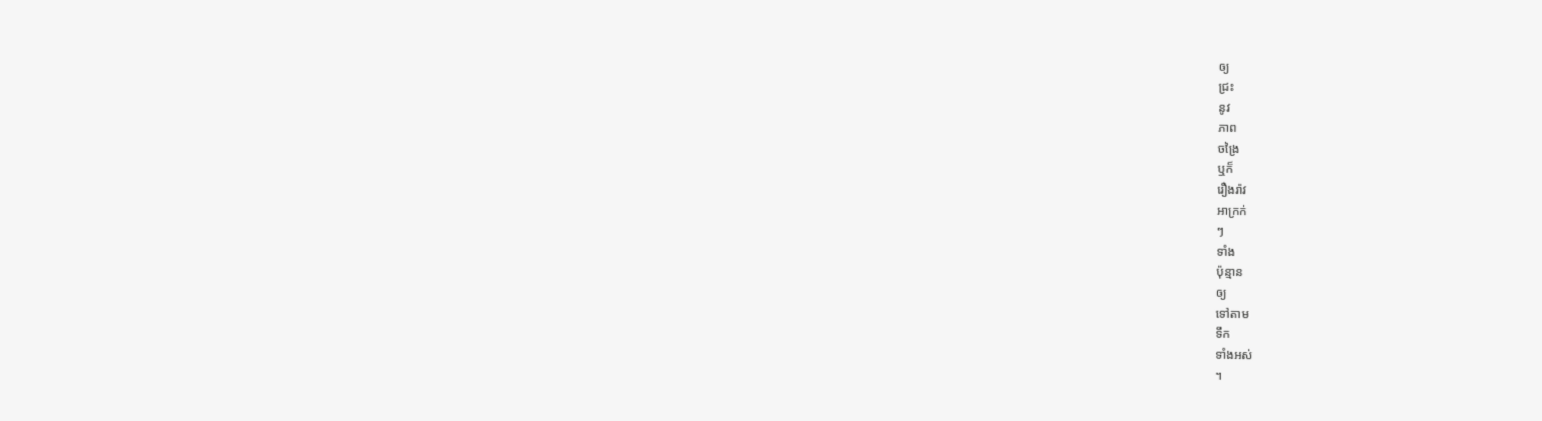ឲ្យ
ជ្រះ
នូវ
ភាព
ចង្រៃ
ឬក៏
រឿងរ៉ាវ
អាក្រក់
ៗ
ទាំង
ប៉ុន្មាន
ឲ្យ
ទៅតាម
ទឹក
ទាំងអស់
។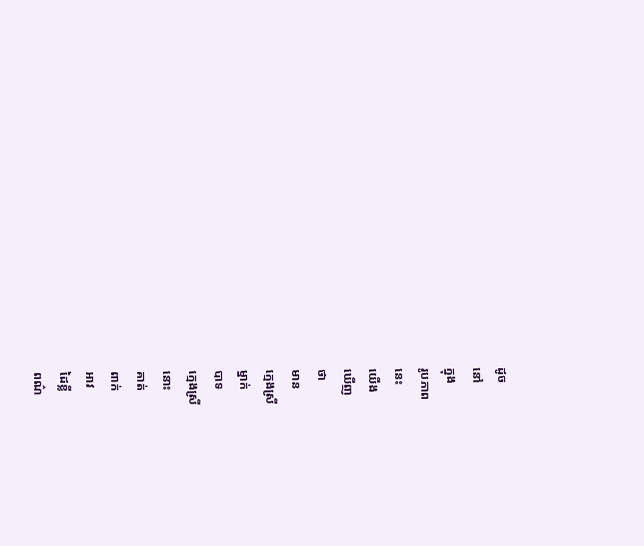ដូច
នៅ
ក្នុង
រូបភាព
នេះ
យើង
ឃើញ
ថា
មាន
ក្មេងស្រី
ម្នាក់
បាទ
ក្មេងស្រី
នោះ
គាត់
ពាក់
អាវ
ដៃខ្លី
ពណ៌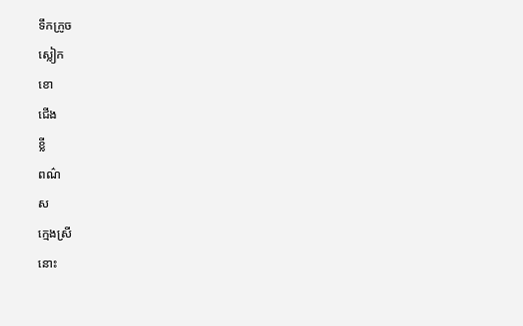ទឹកក្រូច
ស្លៀក
ខោ
ជើង
ខ្លី
ពណ៌
ស
ក្មេងស្រី
នោះ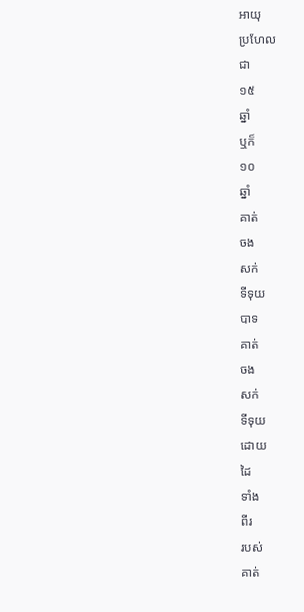អាយុ
ប្រហែល
ជា
១៥
ឆ្នាំ
ឬក៏
១០
ឆ្នាំ
គាត់
ចង
សក់
ទីទុយ
បាទ
គាត់
ចង
សក់
ទីទុយ
ដោយ
ដៃ
ទាំង
ពីរ
របស់
គាត់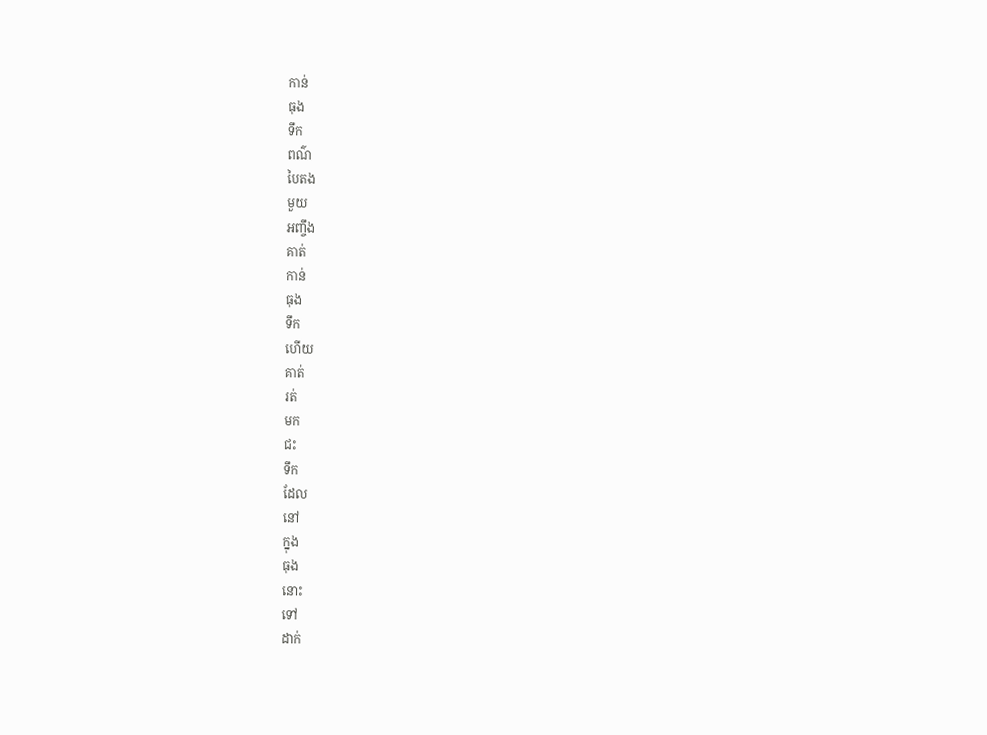កាន់
ធុង
ទឹក
ពណ៌
បៃតង
មួយ
អញ្ចឹង
គាត់
កាន់
ធុង
ទឹក
ហើយ
គាត់
រត់
មក
ជះ
ទឹក
ដែល
នៅ
ក្នុង
ធុង
នោះ
ទៅ
ដាក់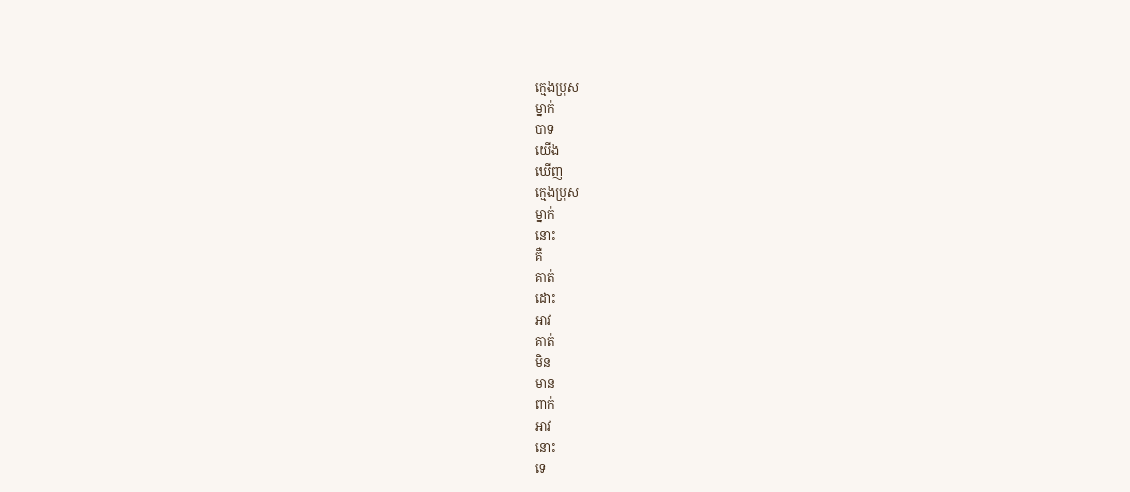ក្មេងប្រុស
ម្នាក់
បាទ
យើង
ឃើញ
ក្មេងប្រុស
ម្នាក់
នោះ
គឺ
គាត់
ដោះ
អាវ
គាត់
មិន
មាន
ពាក់
អាវ
នោះ
ទេ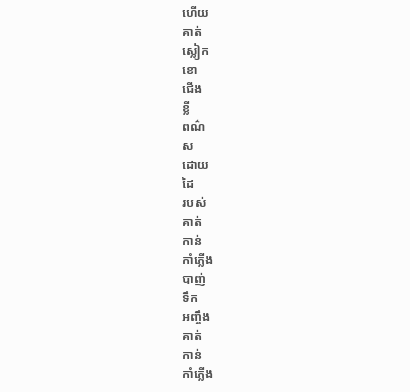ហើយ
គាត់
ស្លៀក
ខោ
ជើង
ខ្លី
ពណ៌
ស
ដោយ
ដៃ
របស់
គាត់
កាន់
កាំភ្លើង
បាញ់
ទឹក
អញ្ចឹង
គាត់
កាន់
កាំភ្លើង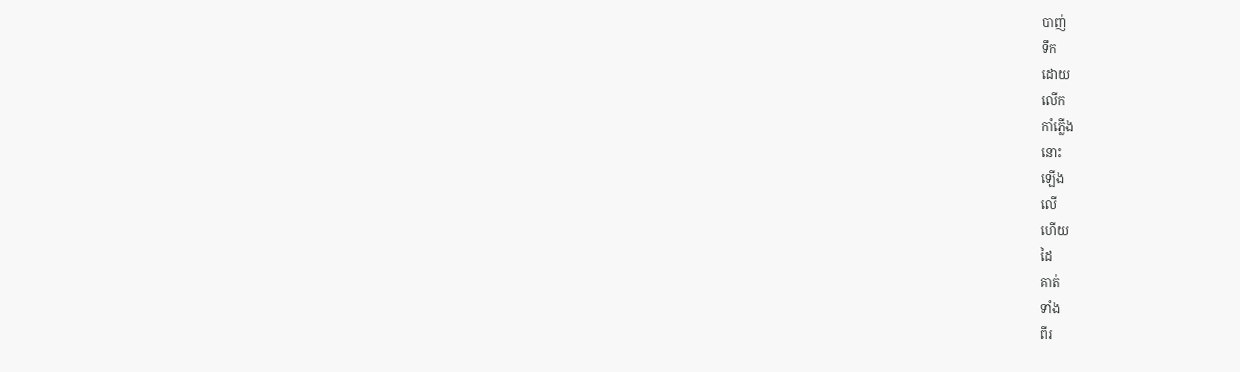បាញ់
ទឹក
ដោយ
លើក
កាំភ្លើង
នោះ
ឡើង
លើ
ហើយ
ដៃ
គាត់
ទាំង
ពីរ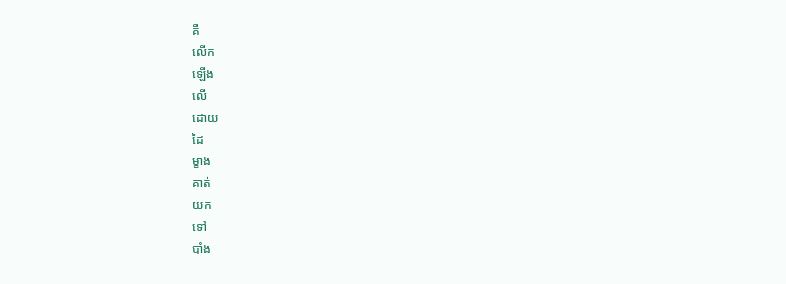គឺ
លើក
ឡើង
លើ
ដោយ
ដៃ
ម្ខាង
គាត់
យក
ទៅ
បាំង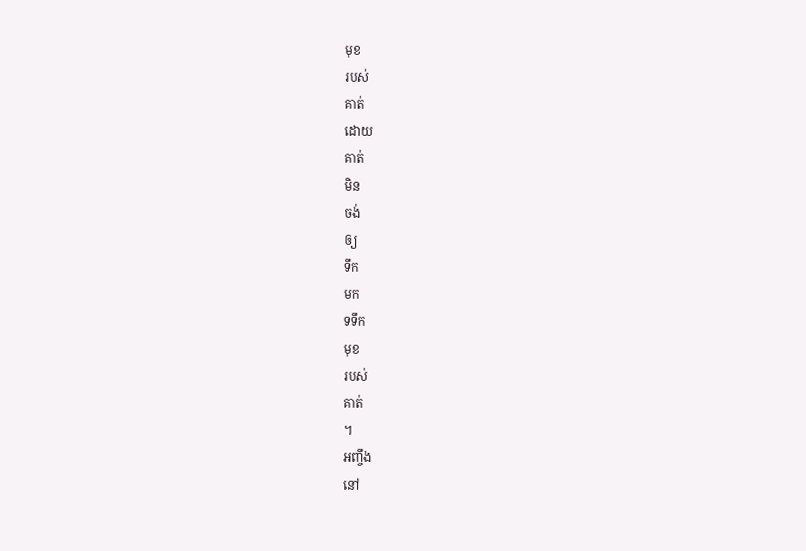មុខ
របស់
គាត់
ដោយ
គាត់
មិន
ចង់
ឲ្យ
ទឹក
មក
ទទឹក
មុខ
របស់
គាត់
។
អញ្ចឹង
នៅ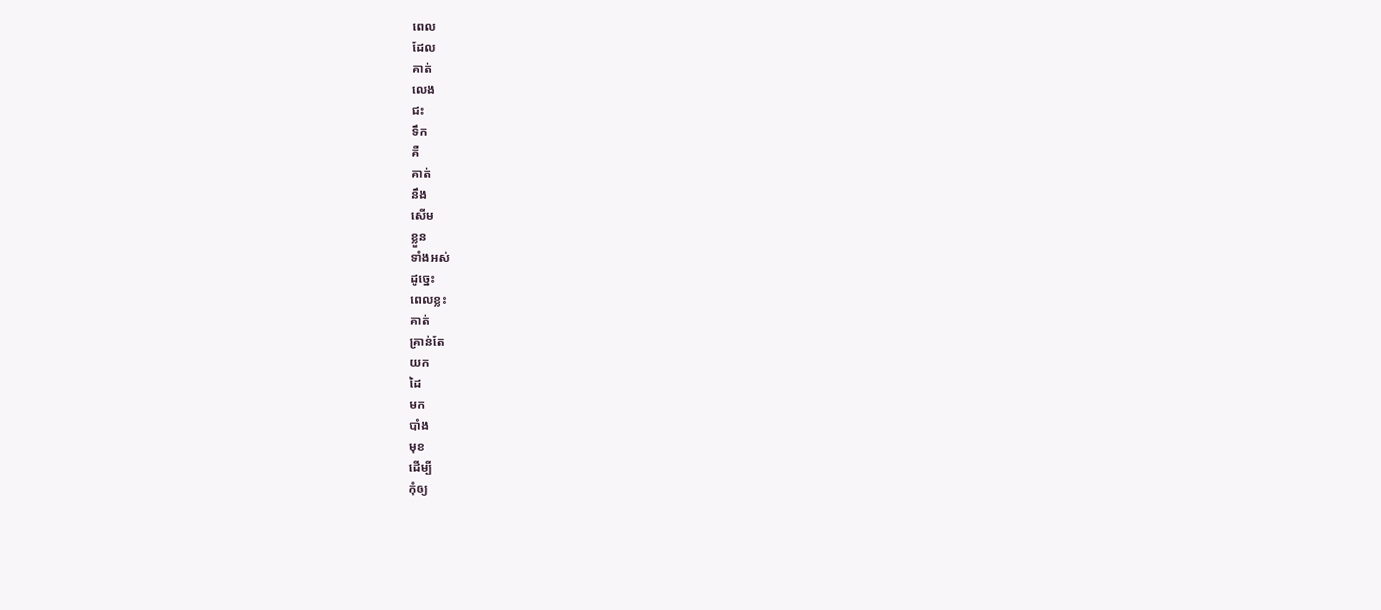ពេល
ដែល
គាត់
លេង
ជះ
ទឹក
គឺ
គាត់
នឹង
សើម
ខ្លួន
ទាំងអស់
ដូច្នេះ
ពេលខ្លះ
គាត់
គ្រាន់តែ
យក
ដៃ
មក
បាំង
មុខ
ដើម្បី
កុំឲ្យ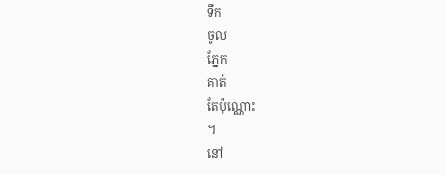ទឹក
ចូល
ភ្នែក
គាត់
តែប៉ុណ្ណោះ
។
នៅ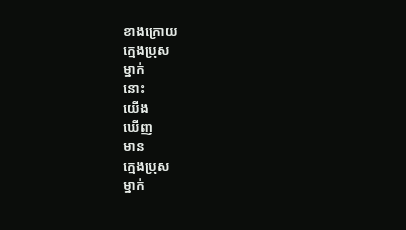ខាងក្រោយ
ក្មេងប្រុស
ម្នាក់
នោះ
យើង
ឃើញ
មាន
ក្មេងប្រុស
ម្នាក់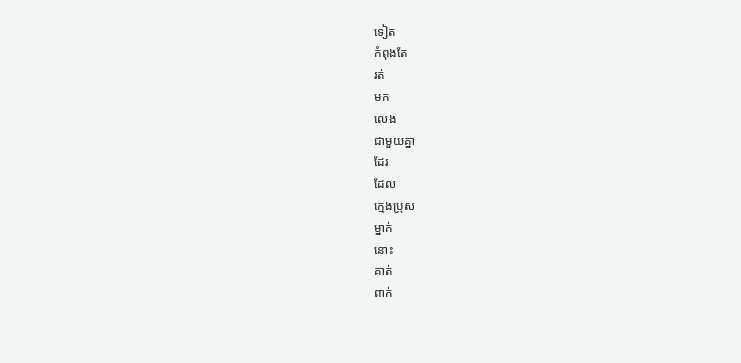ទៀត
កំពុងតែ
រត់
មក
លេង
ជាមួយគ្នា
ដែរ
ដែល
ក្មេងប្រុស
ម្នាក់
នោះ
គាត់
ពាក់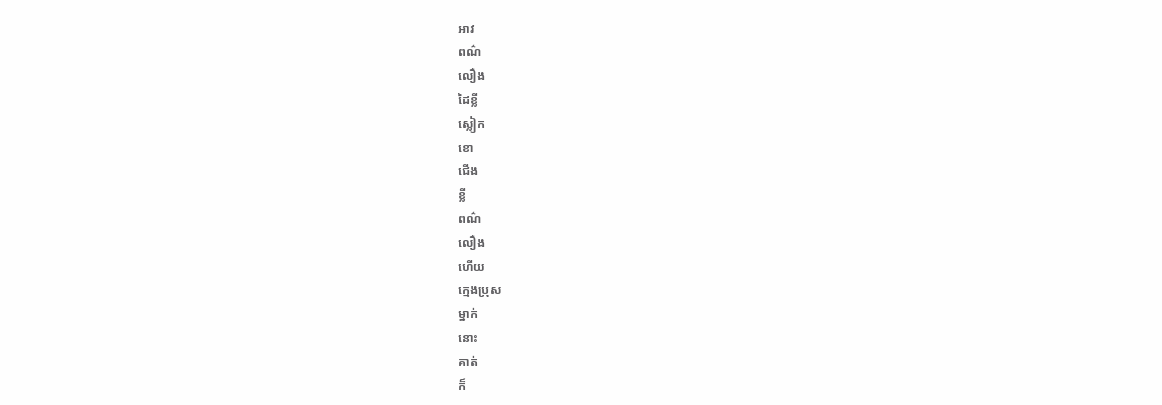អាវ
ពណ៌
លឿង
ដៃខ្លី
ស្លៀក
ខោ
ជើង
ខ្លី
ពណ៌
លឿង
ហើយ
ក្មេងប្រុស
ម្នាក់
នោះ
គាត់
ក៏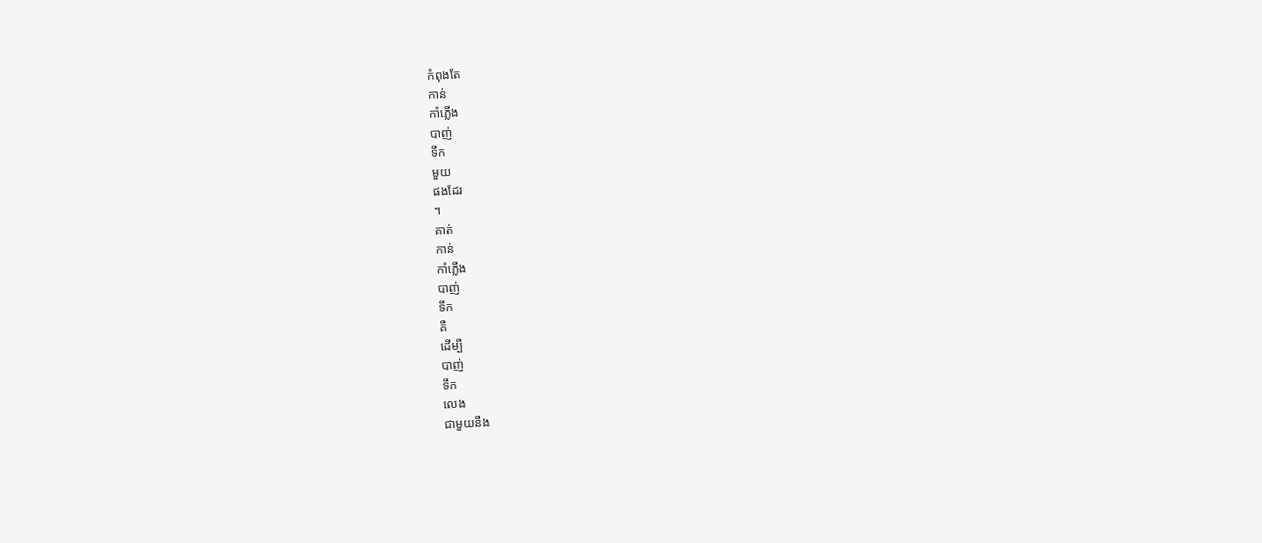កំពុងតែ
កាន់
កាំភ្លើង
បាញ់
ទឹក
មួយ
ផងដែរ
។
គាត់
កាន់
កាំភ្លើង
បាញ់
ទឹក
គឺ
ដើម្បី
បាញ់
ទឹក
លេង
ជាមួយនឹង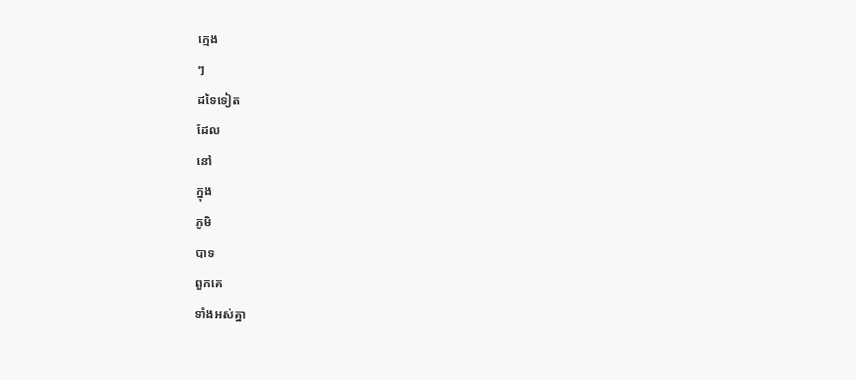ក្មេង
ៗ
ដទៃទៀត
ដែល
នៅ
ក្នុង
ភូមិ
បាទ
ពួកគេ
ទាំងអស់គ្នា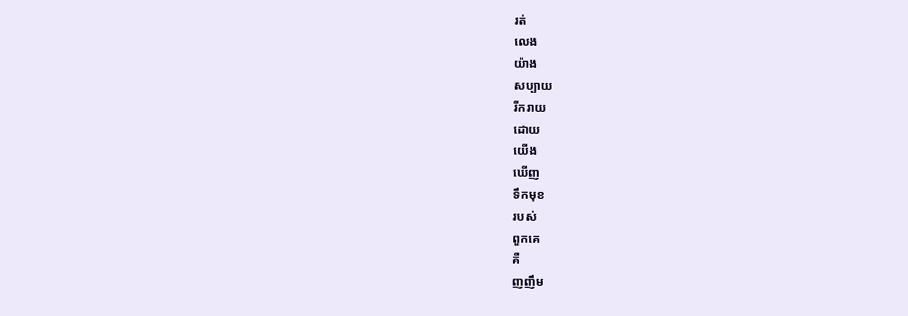រត់
លេង
យ៉ាង
សប្បាយ
រីករាយ
ដោយ
យើង
ឃើញ
ទឹកមុខ
របស់
ពួកគេ
គឺ
ញញឹម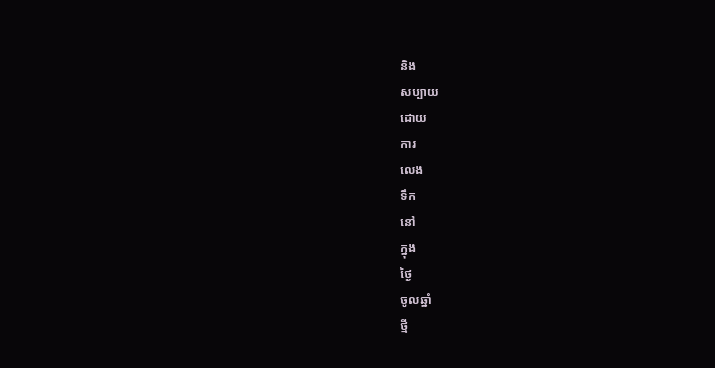និង
សប្បាយ
ដោយ
ការ
លេង
ទឹក
នៅ
ក្នុង
ថ្ងៃ
ចូលឆ្នាំ
ថ្មី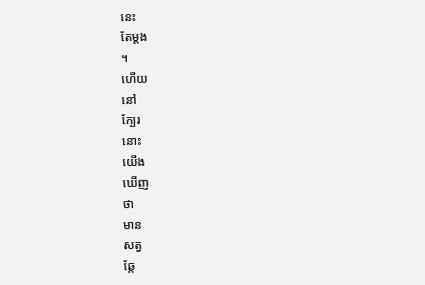នេះ
តែម្ដង
។
ហើយ
នៅ
ក្បែរ
នោះ
យើង
ឃើញ
ថា
មាន
សត្វ
ឆ្កែ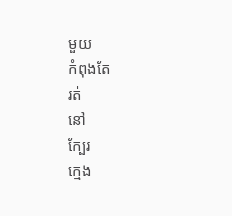មួយ
កំពុងតែ
រត់
នៅ
ក្បែរ
ក្មេង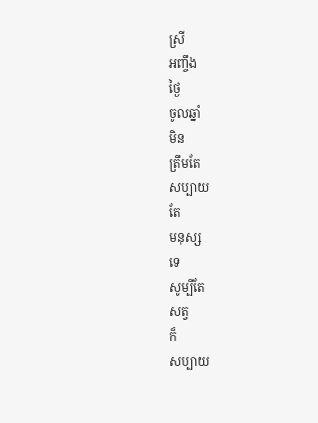ស្រី
អញ្ចឹង
ថ្ងៃ
ចូលឆ្នាំ
មិន
ត្រឹមតែ
សប្បាយ
តែ
មនុស្ស
ទេ
សូម្បីតែ
សត្វ
ក៏
សប្បាយ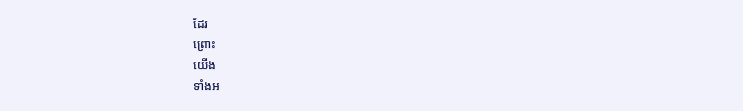ដែរ
ព្រោះ
យើង
ទាំងអ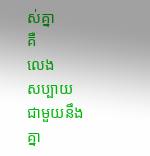ស់គ្នា
គឺ
លេង
សប្បាយ
ជាមួយនឹង
គ្នា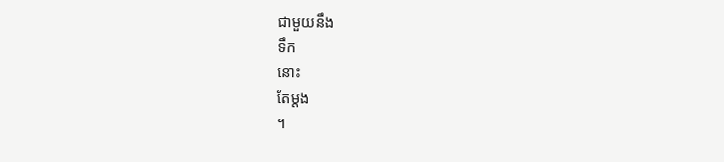ជាមួយនឹង
ទឹក
នោះ
តែម្ដង
។